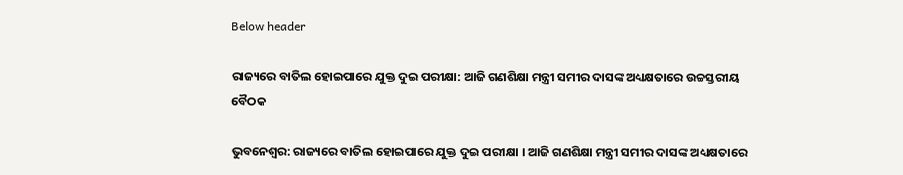Below header

ରାଜ୍ୟରେ ବାତିଲ ହୋଇପାରେ ଯୁକ୍ତ ଦୁଇ ପରୀକ୍ଷା: ଆଜି ଗଣଶିକ୍ଷା ମନ୍ତ୍ରୀ ସମୀର ଦାସଙ୍କ ଅଧ୍ୟକ୍ଷତାରେ ଉଚ୍ଚସ୍ତରୀୟ ବୈଠକ

ଭୁବନେଶ୍ବର: ରାଜ୍ୟରେ ବାତିଲ ହୋଇପାରେ ଯୁକ୍ତ ଦୁଇ ପରୀକ୍ଷା । ଆଜି ଗଣଶିକ୍ଷା ମନ୍ତ୍ରୀ ସମୀର ଦାସଙ୍କ ଅଧ୍ୟକ୍ଷତାରେ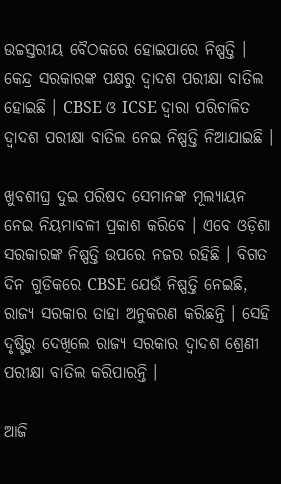ଉଚ୍ଚସ୍ତରୀୟ ବୈଠକରେ ହୋଇପାରେ ନିଷ୍ପତ୍ତି । କେନ୍ଦ୍ର ସରକାରଙ୍କ ପକ୍ଷରୁ ଦ୍ୱାଦଶ ପରୀକ୍ଷା ବାତିଲ ହୋଇଛି । CBSE ଓ ICSE ଦ୍ୱାରା ପରିଚାଳିତ ଦ୍ୱାଦଶ ପରୀକ୍ଷା ବାତିଲ ନେଇ ନିଷ୍ପତ୍ତି ନିଆଯାଇଛି ।

ଖୁବଶୀଘ୍ର ଦୁଇ ପରିଷଦ ସେମାନଙ୍କ ମୂଲ୍ୟାୟନ ନେଇ ନିୟମାବଳୀ ପ୍ରକାଶ କରିବେ । ଏବେ ଓଡ଼ିଶା ସରକାରଙ୍କ ନିଷ୍ପତ୍ତି ଉପରେ ନଜର ରହିଛି । ବିଗତ ଦିନ ଗୁଡିକରେ CBSE ଯେଉଁ ନିଷ୍ପତ୍ତି ନେଇଛି, ରାଜ୍ୟ ସରକାର ତାହା ଅନୁକରଣ କରିଛନ୍ତି । ସେହି ଦୃଷ୍ଟିରୁ ଦେଖିଲେ ରାଜ୍ୟ ସରକାର ଦ୍ୱାଦଶ ଶ୍ରେଣୀ ପରୀକ୍ଷା ବାତିଲ କରିପାରନ୍ତି ।

ଆଜି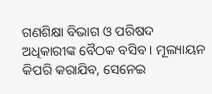ଗଣଶିକ୍ଷା ବିଭାଗ ଓ ପରିଷଦ ଅଧିକାରୀଙ୍କ ବୈଠକ ବସିବ । ମୂଲ୍ୟାୟନ କିପରି କରାଯିବ, ସେନେଇ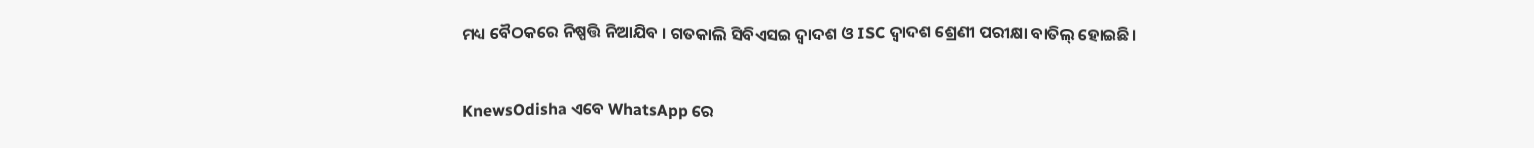ମଧ୍ୟ ବୈଠକରେ ନିଷ୍ପତ୍ତି ନିଆଯିବ । ଗତକାଲି ସିବିଏସଇ ଦ୍ୱାଦଶ ଓ ISC ଦ୍ୱାଦଶ ଶ୍ରେଣୀ ପରୀକ୍ଷା ବାତିଲ୍‌ ହୋଇଛି।


KnewsOdisha ଏବେ WhatsApp ରେ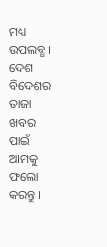ମଧ୍ୟ ଉପଲବ୍ଧ । ଦେଶ ବିଦେଶର ତାଜା ଖବର ପାଇଁ ଆମକୁ ଫଲୋ କରନ୍ତୁ ।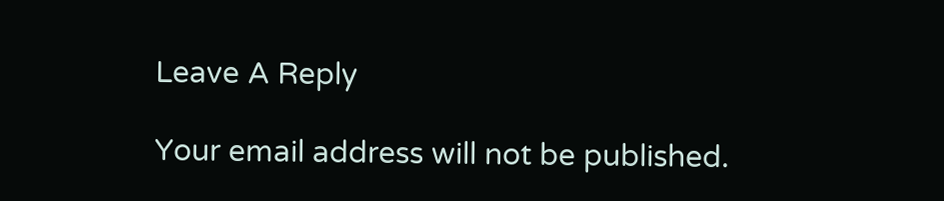Leave A Reply

Your email address will not be published.